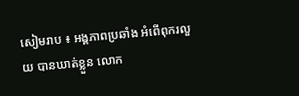សៀមរាប ៖ អង្គភាពប្រឆាំង អំពើពុករលួយ បានឃាត់ខ្លួន លោក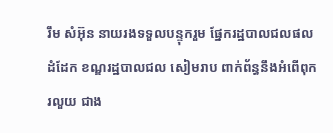រឹម សំអ៊ុន នាយរងទទួលបន្ទុករួម ផ្នែករដ្ឋបាលជលផលដំដែក ខណ្ឌរដ្ឋបាលជល សៀមរាប ពាក់ព័ន្ធនឹងអំពើពុករលួយ ជាង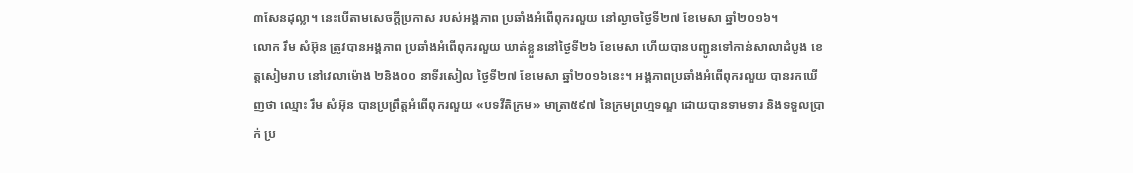៣សែនដុល្លា។ នេះបើតាមសេចក្តីប្រកាស របស់អង្គភាព ប្រឆាំងអំពើពុករលួយ នៅល្ងាចថ្ងៃទី២៧ ខែមេសា ឆ្នាំ២០១៦។
លោក រឹម សំអ៊ុន ត្រូវបានអង្គភាព ប្រឆាំងអំពើពុករលួយ ឃាត់ខ្លួននៅថ្ងៃទី២៦ ខែមេសា ហើយបានបញ្ជូនទៅកាន់សាលាដំបូង ខេត្តសៀមរាប នៅវេលាម៉ោង ២និង០០ នាទីរសៀល ថ្ងៃទី២៧ ខែមេសា ឆ្នាំ២០១៦នេះ។ អង្គភាពប្រឆាំងអំពើពុករលួយ បានរកឃើញថា ឈ្មោះ រឹម សំអ៊ុន បានប្រព្រឹត្តអំពើពុករលួយ «បទវីតិក្រម» មាត្រា៥៩៧ នៃក្រមព្រហ្មទណ្ឌ ដោយបានទាមទារ និងទទួលប្រាក់ ប្រ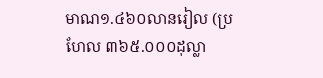មាណ១.៤៦០លានរៀល (ប្រហែល ៣៦៥.០០០ដុល្លា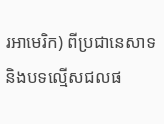រអាមេរិក) ពីប្រជានេសាទ និងបទល្មើសជលផ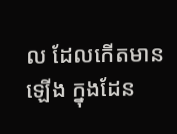ល ដែលកើតមានឡើង ក្នុងដែន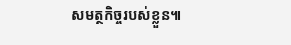សមត្ថកិច្ចរបស់ខ្លួន៕